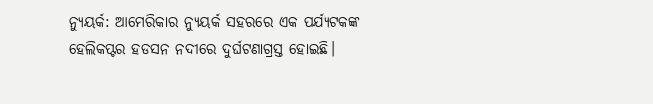ନ୍ୟୁୟର୍କ: ଆମେରିକାର ନ୍ୟୁୟର୍କ ସହରରେ ଏକ ପର୍ଯ୍ୟଟକଙ୍କ ହେଲିକପ୍ଟର ହଡସନ ନଦୀରେ ଦୁର୍ଘଟଣାଗ୍ରସ୍ତ ହୋଇଛି।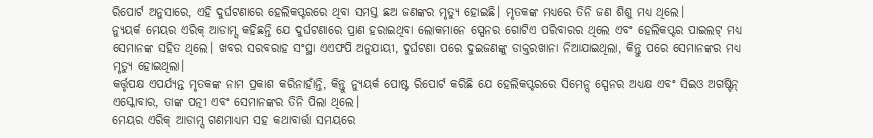ରିପୋର୍ଟ ଅନୁସାରେ, ଏହି ଦୁର୍ଘଟଣାରେ ହେଲିକପ୍ଟରରେ ଥିବା ସମସ୍ତ ଛଅ ଜଣଙ୍କର ମୃତ୍ୟୁ ହୋଇଛି। ମୃତକଙ୍କ ମଧ୍ୟରେ ତିନି ଜଣ ଶିଶୁ ମଧ୍ୟ ଥିଲେ।
ନ୍ୟୁୟର୍କ ମେୟର ଏରିକ୍ ଆଡାମ୍ସ କହିଛନ୍ତି ଯେ ଦୁର୍ଘଟଣାରେ ପ୍ରାଣ ହରାଇଥିବା ଲୋକମାନେ ସ୍ପେନର ଗୋଟିଏ ପରିବାରର ଥିଲେ ଏବଂ ହେଲିକପ୍ଟର ପାଇଲଟ୍ ମଧ୍ୟ ସେମାନଙ୍କ ସହିତ ଥିଲେ। ଖବର ସରବରାହ ସଂସ୍ଥା ଏଏଫପି ଅନୁଯାୟୀ, ଦୁର୍ଘଟଣା ପରେ ଦୁଇଜଣଙ୍କୁ ଡାକ୍ତରଖାନା ନିଆଯାଇଥିଲା, କିନ୍ତୁ ପରେ ସେମାନଙ୍କର ମଧ୍ୟ ମୃତ୍ୟୁ ହୋଇଥିଲା।
କର୍ତ୍ତୃପକ୍ଷ ଏପର୍ଯ୍ୟନ୍ତ ମୃତକଙ୍କ ନାମ ପ୍ରକାଶ କରିନାହାଁନ୍ତି, କିନ୍ତୁ ନ୍ୟୁୟର୍କ ପୋଷ୍ଟ ରିପୋର୍ଟ କରିଛି ଯେ ହେଲିକପ୍ଟରରେ ସିମେନ୍ସ ସ୍ପେନର ଅଧ୍ୟକ୍ଷ ଏବଂ ସିଇଓ ଅଗଷ୍ଟିନ୍ ଏସ୍କୋବାର, ତାଙ୍କ ପତ୍ନୀ ଏବଂ ସେମାନଙ୍କର ତିନି ପିଲା ଥିଲେ।
ମେୟର ଏରିକ୍ ଆଡାମ୍ସ ଗଣମାଧ୍ୟମ ସହ କଥାବାର୍ତ୍ତା ସମୟରେ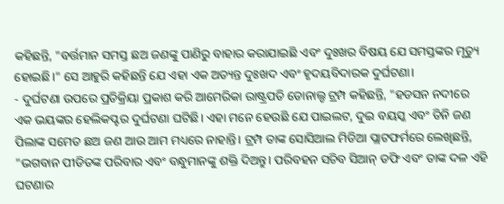କହିଛନ୍ତି, "ବର୍ତ୍ତମାନ ସମସ୍ତ ଛଅ ଜଣଙ୍କୁ ପାଣିରୁ ବାହାର କରାଯାଇଛି ଏବଂ ଦୁଃଖର ବିଷୟ ଯେ ସମସ୍ତଙ୍କର ମୃତ୍ୟୁ ହୋଇଛି।" ସେ ଆହୁରି କହିଛନ୍ତି ଯେ ଏହା ଏକ ଅତ୍ୟନ୍ତ ଦୁଃଖଦ ଏବଂ ହୃଦୟବିଦାରକ ଦୁର୍ଘଟଣା।
- ଦୁର୍ଘଟଣା ଉପରେ ପ୍ରତିକ୍ରିୟା ପ୍ରକାଶ କରି ଆମେରିକା ରାଷ୍ଟ୍ରପତି ଡୋନାଲ୍ଡ ଟ୍ରମ୍ପ କହିଛନ୍ତି, "ହଡସନ ନଦୀରେ ଏକ ଭୟଙ୍କର ହେଲିକପ୍ଟର ଦୁର୍ଘଟଣା ଘଟିଛି। ଏହା ମନେ ହେଉଛି ଯେ ପାଇଲଟ, ଦୁଇ ବୟସ୍କ ଏବଂ ତିନି ଜଣ ପିଲାଙ୍କ ସମେତ ଛଅ ଜଣ ଆଉ ଆମ ମଧ୍ୟରେ ନାହାନ୍ତି। ଟ୍ରମ୍ପ ତାଙ୍କ ସୋସିଆଲ ମିଡିଆ ପ୍ଲାଟଫର୍ମରେ ଲେଖିଛନ୍ତି, "ଭଗବାନ ପୀଡିତଙ୍କ ପରିବାର ଏବଂ ବନ୍ଧୁମାନଙ୍କୁ ଶକ୍ତି ଦିଅନ୍ତୁ। ପରିବହନ ସଚିବ ସିଆନ୍ ଡଫି ଏବଂ ତାଙ୍କ ଦଳ ଏହି ଘଟଣାର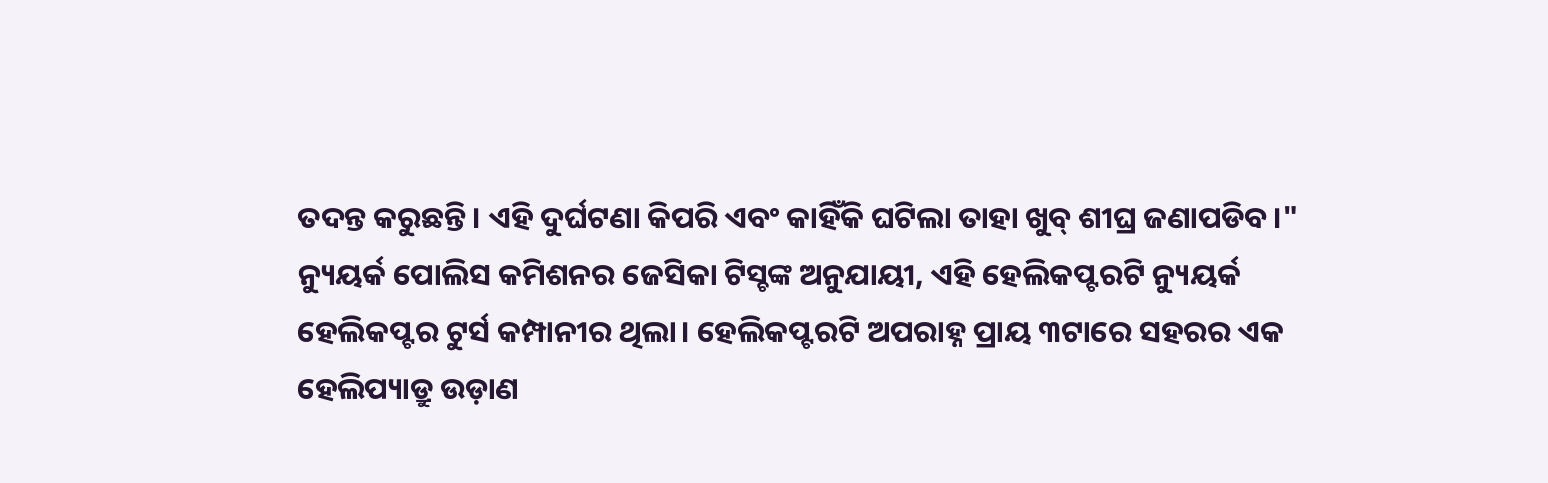ତଦନ୍ତ କରୁଛନ୍ତି। ଏହି ଦୁର୍ଘଟଣା କିପରି ଏବଂ କାହିଁକି ଘଟିଲା ତାହା ଖୁବ୍ ଶୀଘ୍ର ଜଣାପଡିବ।"
ନ୍ୟୁୟର୍କ ପୋଲିସ କମିଶନର ଜେସିକା ଟିସ୍ଚଙ୍କ ଅନୁଯାୟୀ, ଏହି ହେଲିକପ୍ଟରଟି ନ୍ୟୁୟର୍କ ହେଲିକପ୍ଟର ଟୁର୍ସ କମ୍ପାନୀର ଥିଲା। ହେଲିକପ୍ଟରଟି ଅପରାହ୍ନ ପ୍ରାୟ ୩ଟାରେ ସହରର ଏକ ହେଲିପ୍ୟାଡ୍ରୁ ଉଡ଼ାଣ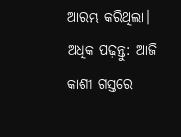ଆରମ୍ଭ କରିଥିଲା।
ଅଧିକ ପଢ଼ନ୍ତୁ: ଆଜି କାଶୀ ଗସ୍ତରେ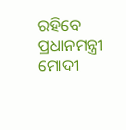ରହିବେ ପ୍ରଧାନମନ୍ତ୍ରୀ ମୋଦୀ